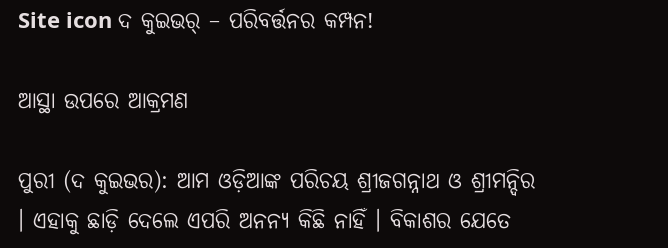Site icon ଦ କୁଇଭର୍ – ପରିବର୍ତ୍ତନର କମ୍ପନ!

ଆସ୍ଥା ଉପରେ ଆକ୍ରମଣ

ପୁରୀ (ଦ କୁଇଭର): ଆମ ଓଡ଼ିଆଙ୍କ ପରିଚୟ ଶ୍ରୀଜଗନ୍ନାଥ ଓ ଶ୍ରୀମନ୍ଦିର । ଏହାକୁ ଛାଡ଼ି ଦେଲେ ଏପରି ଅନନ୍ୟ କିଛି ନାହିଁ । ବିକାଶର ଯେତେ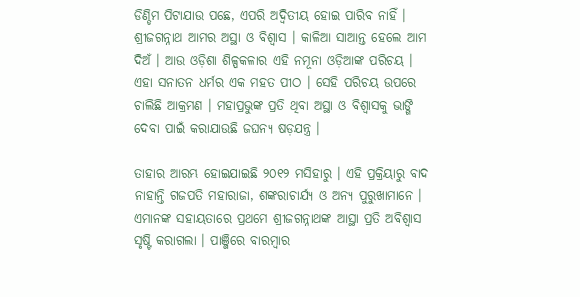ଡିଣ୍ଡିମ ପିଟାଯାଉ ପଛେ, ଏପରି ଅଦ୍ୱିତୀୟ ହୋଇ ପାରିବ ନାହିଁ । ଶ୍ରୀଜଗନ୍ନାଥ ଆମର ଅସ୍ଥା ଓ ବିଶ୍ୱାସ । କାଳିଆ ସାଆନ୍ତ ହେଲେ ଆମ ଦିଅଁ । ଆଉ ଓଡ଼ିଶା ଶିଳ୍ପକଳାର ଏହି ନମୂନା ଓଡ଼ିଆଙ୍କ ପରିଚୟ । ଏହା ସନାତନ ଧର୍ମର ଏକ ମହତ ପୀଠ । ସେହି ପରିଚୟ ଉପରେ ଚାଲିଛି ଆକ୍ରମଣ । ମହାପ୍ରଭୁଙ୍କ ପ୍ରତି ଥିବା ଅସ୍ଥା ଓ ବିଶ୍ୱାସକୁ ଭାଙ୍ଗି ଦେବା ପାଇଁ କରାଯାଉଛି ଜଘନ୍ୟ ଷଡ଼ଯନ୍ତ୍ର ।

ତାହାର ଆରମ୍ଭ ହୋଇଯାଇଛି ୨୦୧୨ ମସିହାରୁ । ଏହି ପ୍ରକ୍ରିୟାରୁ ବାଦ ନାହାନ୍ତି ଗଜପତି ମହାରାଜା, ଶଙ୍କରାଚାର୍ଯ୍ୟ ଓ ଅନ୍ୟ ପୁରୁଖାମାନେ । ଏମାନଙ୍କ ସହାୟତାରେ ପ୍ରଥମେ ଶ୍ରୀଜଗନ୍ନାଥଙ୍କ ଆସ୍ଥା ପ୍ରତି ଅବିଶ୍ୱାସ ସୃଷ୍ଟି କରାଗଲା । ପାଞ୍ଜିରେ ବାରମ୍ବାର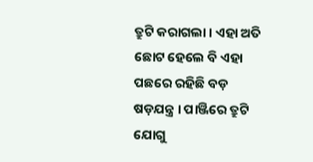ତ୍ରୁଟି କରାଗଲା । ଏହା ଅତି ଛୋଟ ହେଲେ ବି ଏହା ପଛରେ ରହିଛି ବଡ଼ ଷଡ଼ଯନ୍ତ୍ର । ପାଞ୍ଜିରେ ତ୍ରୁଟି ଯୋଗୁ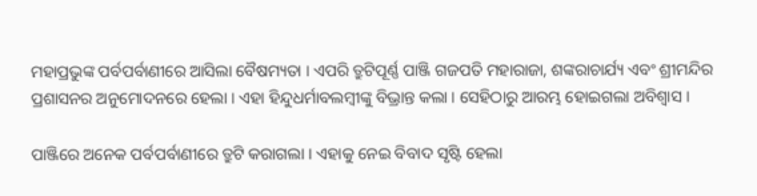ମହାପ୍ରଭୁଙ୍କ ପର୍ବପର୍ବାଣୀରେ ଆସିଲା ବୈଷମ୍ୟତା । ଏପରି ତ୍ରୁଟିପୂର୍ଣ୍ଣ ପାଞ୍ଜି ଗଜପତି ମହାରାଜା, ଶଙ୍କରାଚାର୍ଯ୍ୟ ଏବଂ ଶ୍ରୀମନ୍ଦିର ପ୍ରଶାସନର ଅନୁମୋଦନରେ ହେଲା । ଏହା ହିନ୍ଦୁଧର୍ମାବଲମ୍ବୀଙ୍କୁ ବିଭ୍ରାନ୍ତ କଲା । ସେହିଠାରୁ ଆରମ୍ଭ ହୋଇଗଲା ଅବିଶ୍ୱାସ ।

ପାଞ୍ଜିରେ ଅନେକ ପର୍ବପର୍ବାଣୀରେ ତ୍ରୁଟି କରାଗଲା । ଏହାକୁ ନେଇ ବିବାଦ ସୃଷ୍ଟି ହେଲା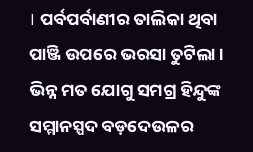। ପର୍ବପର୍ବାଣୀର ତାଲିକା ଥିବା ପାଞ୍ଜି ଉପରେ ଭରସା ତୁଟିଲା । ଭିନ୍ନ ମତ ଯୋଗୁ ସମଗ୍ର ହିନ୍ଦୁଙ୍କ ସମ୍ମାନସ୍ପଦ ବଡ଼ଦେଉଳର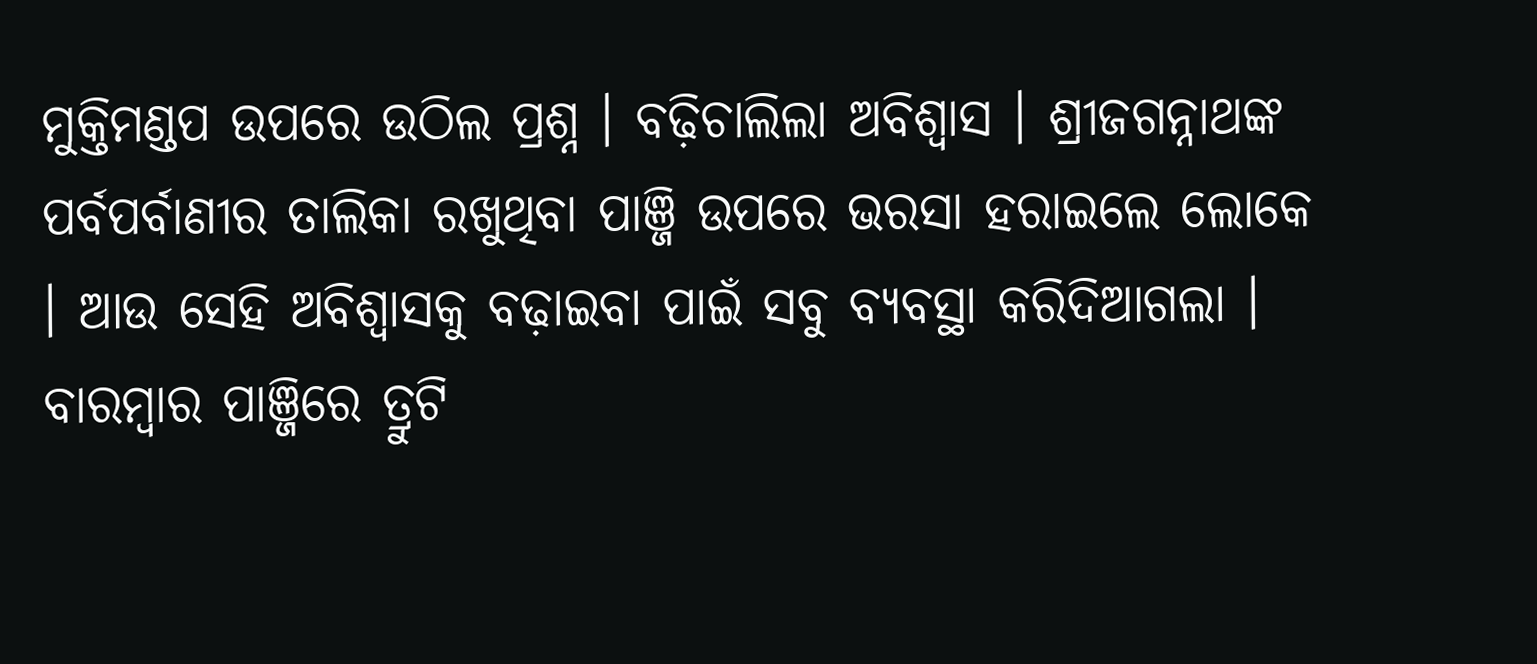ମୁକ୍ତିମଣ୍ଡପ ଉପରେ ଉଠିଲ ପ୍ରଶ୍ନ । ବଢ଼ିଚାଲିଲା ଅବିଶ୍ୱାସ । ଶ୍ରୀଜଗନ୍ନାଥଙ୍କ ପର୍ବପର୍ବାଣୀର ତାଲିକା ରଖୁଥିବା ପାଞ୍ଜି ଉପରେ ଭରସା ହରାଇଲେ ଲୋକେ । ଆଉ ସେହି ଅବିଶ୍ୱାସକୁ ବଢ଼ାଇବା ପାଇଁ ସବୁ ବ୍ୟବସ୍ଥା କରିଦିଆଗଲା । ବାରମ୍ବାର ପାଞ୍ଜିରେ ତ୍ରୁଟି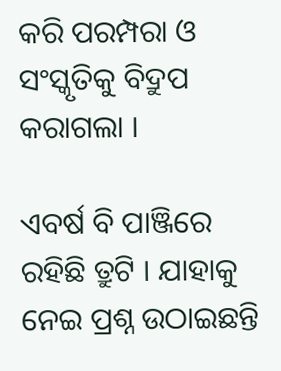କରି ପରମ୍ପରା ଓ ସଂସ୍କୃତିକୁ ବିଦ୍ରୁପ କରାଗଲା ।

ଏବର୍ଷ ବି ପାଞ୍ଜିରେ ରହିଛି ତ୍ରୁଟି । ଯାହାକୁ ନେଇ ପ୍ରଶ୍ନ ଉଠାଇଛନ୍ତି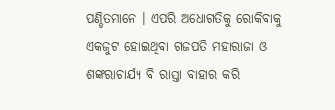ପଣ୍ଡିତମାନେ । ଏପରି ଅଧୋଗତିକୁ ରୋକିବାକୁ ଏକଜୁଟ ହୋଇଥିବା ଗଜପତି ମହାରାଜା ଓ ଶଙ୍କରାଚାର୍ଯ୍ୟ ବି ରାସ୍ତା ବାହାର କରି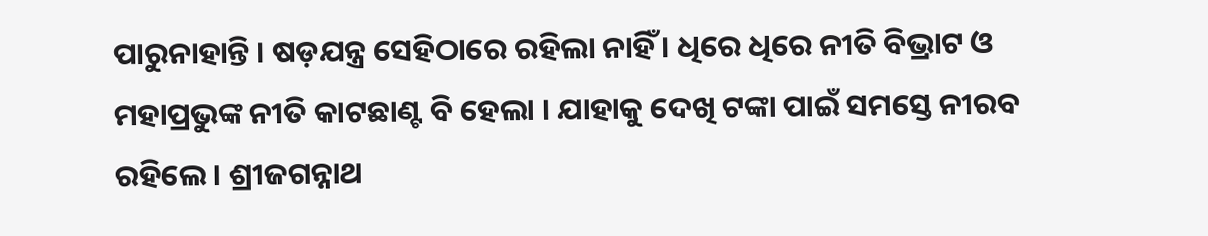ପାରୁନାହାନ୍ତି । ଷଡ଼ଯନ୍ତ୍ର ସେହିଠାରେ ରହିଲା ନାହିଁ । ଧିରେ ଧିରେ ନୀତି ବିଭ୍ରାଟ ଓ ମହାପ୍ରଭୁଙ୍କ ନୀତି କାଟଛାଣ୍ଟ ବି ହେଲା । ଯାହାକୁ ଦେଖି ଟଙ୍କା ପାଇଁ ସମସ୍ତେ ନୀରବ ରହିଲେ । ଶ୍ରୀଜଗନ୍ନାଥ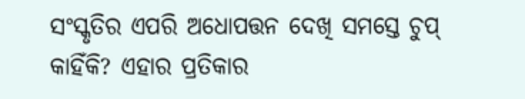ସଂସ୍କୃତିର ଏପରି ଅଧୋପତ୍ତନ ଦେଖି ସମସ୍ତେ ଚୁପ୍ କାହିଁକି? ଏହାର ପ୍ରତିକାର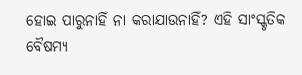ହୋଇ ପାରୁନାହିଁ ନା କରାଯାଉନାହିଁ? ଏହି ସାଂସ୍କୃତିକ ବୈଷମ୍ୟ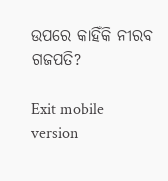ଉପରେ କାହିଁକି ନୀରବ ଗଜପତି?

Exit mobile version